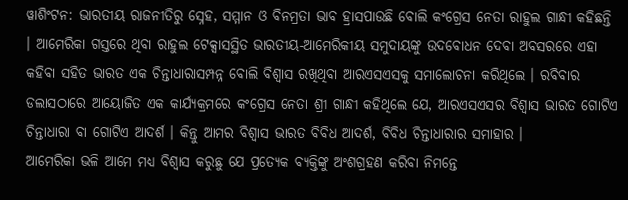ୱାଶିଂଟନ: ଭାରତୀୟ ରାଜନୀତିରୁ ସ୍ନେହ, ସମ୍ମାନ ଓ ବିନମ୍ରତା ଭାବ ହ୍ରାସପାଉଛି ବୋଲି କଂଗ୍ରେସ ନେତା ରାହୁଲ ଗାନ୍ଧୀ କହିଛନ୍ତି । ଆମେରିକା ଗସ୍ତରେ ଥିବା ରାହୁଲ ଟେକ୍ସାସସ୍ଥିତ ଭାରତୀୟ-ଆମେରିକୀୟ ସମୁଦାୟଙ୍କୁ ଉଦବୋଧନ ଦେବା ଅବସରରେ ଏହା କହିବା ସହିତ ଭାରତ ଏକ ଚିନ୍ତାଧାରାସମ୍ପନ୍ନ ବୋଲି ବିଶ୍ୱାସ ରଖିଥିବା ଆରଏସଏସକୁ ସମାଲୋଚନା କରିଥିଲେ । ରବିବାର ଡଲାସଠାରେ ଆୟୋଜିତ ଏକ କାର୍ଯ୍ୟକ୍ରମରେ କଂଗ୍ରେସ ନେତା ଶ୍ରୀ ଗାନ୍ଧୀ କହିଥିଲେ ଯେ, ଆରଏସଏସର ବିଶ୍ୱାସ ଭାରତ ଗୋଟିଏ ଚିନ୍ତାଧାରା ବା ଗୋଟିଏ ଆଦର୍ଶ । କିନ୍ତୁ ଆମର ବିଶ୍ୱାସ ଭାରତ ବିବିଧ ଆଦର୍ଶ, ବିବିଧ ଚିନ୍ତାଧାରାର ସମାହାର ।
ଆମେରିକା ଭଳି ଆମେ ମଧ୍ୟ ବିଶ୍ୱାସ କରୁଛୁ ଯେ ପ୍ରତ୍ୟେକ ବ୍ୟକ୍ତିଙ୍କୁ ଅଂଶଗ୍ରହଣ କରିବା ନିମନ୍ତେ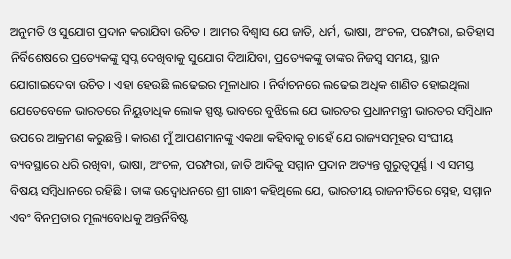ଅନୁମତି ଓ ସୁଯୋଗ ପ୍ରଦାନ କରାଯିବା ଉଚିତ । ଆମର ବିଶ୍ୱାସ ଯେ ଜାତି, ଧର୍ମ, ଭାଷା, ଅଂଚଳ, ପରମ୍ପରା, ଇତିହାସ ନିର୍ବିଶେଷରେ ପ୍ରତ୍ୟେକଙ୍କୁ ସ୍ୱପ୍ନ ଦେଖିବାକୁ ସୁଯୋଗ ଦିଆଯିବା, ପ୍ରତ୍ୟେକଙ୍କୁ ତାଙ୍କର ନିଜସ୍ୱ ସମୟ, ସ୍ଥାନ ଯୋଗାଇଦେବା ଉଚିତ । ଏହା ହେଉଛି ଲଢେଇର ମୂଳାଧାର । ନିର୍ବାଚନରେ ଲଢେଇ ଅଧିକ ଶାଣିତ ହୋଇଥିଲା ଯେତେବେଳେ ଭାରତରେ ନିୟୁତାଧିକ ଲୋକ ସ୍ପଷ୍ଟ ଭାବରେ ବୁଝିଲେ ଯେ ଭାରତର ପ୍ରଧାନମନ୍ତ୍ରୀ ଭାରତର ସମ୍ବିଧାନ ଉପରେ ଆକ୍ରମଣ କରୁଛନ୍ତି । କାରଣ ମୁଁ ଆପଣମାନଙ୍କୁ ଏକଥା କହିବାକୁ ଚାହେଁ ଯେ ରାଜ୍ୟସମୂହର ସଂଘୀୟ ବ୍ୟବସ୍ଥାରେ ଧରି ରଖିବା, ଭାଷା, ଅଂଚଳ, ପରମ୍ପରା, ଜାତି ଆଦିକୁ ସମ୍ମାନ ପ୍ରଦାନ ଅତ୍ୟନ୍ତ ଗୁରୁତ୍ୱପୂର୍ଣ୍ଣ । ଏ ସମସ୍ତ ବିଷୟ ସମ୍ବିଧାନରେ ରହିଛି । ତାଙ୍କ ଉଦ୍ବୋଧନରେ ଶ୍ରୀ ଗାନ୍ଧୀ କହିଥିଲେ ଯେ, ଭାରତୀୟ ରାଜନୀତିରେ ସ୍ନେହ, ସମ୍ମାନ ଏବଂ ବିନମ୍ରତାର ମୂଲ୍ୟବୋଧକୁ ଅନ୍ତର୍ନିବିଷ୍ଟ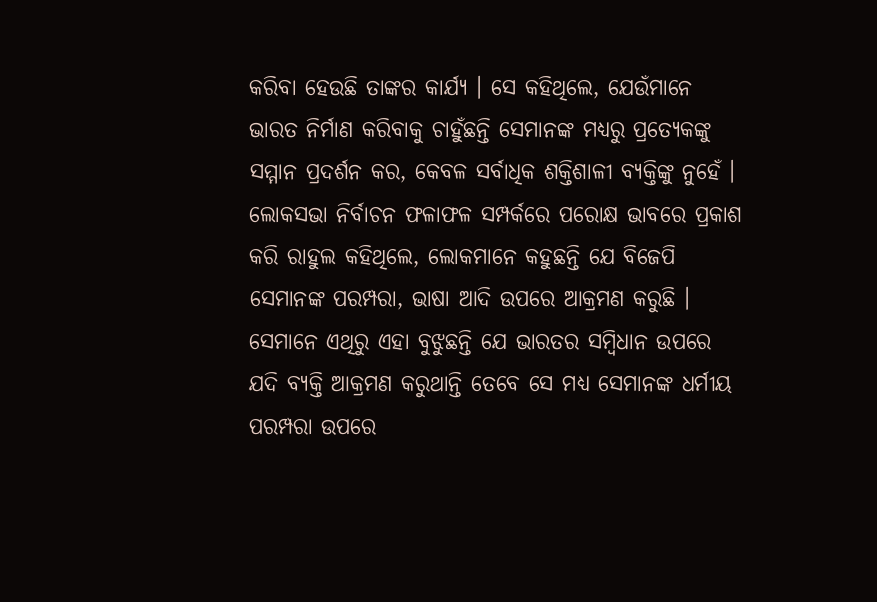କରିବା ହେଉଛି ତାଙ୍କର କାର୍ଯ୍ୟ । ସେ କହିଥିଲେ, ଯେଉଁମାନେ ଭାରତ ନିର୍ମାଣ କରିବାକୁ ଚାହୁଁଛନ୍ତି ସେମାନଙ୍କ ମଧ୍ୟରୁ ପ୍ରତ୍ୟେକଙ୍କୁ ସମ୍ମାନ ପ୍ରଦର୍ଶନ କର, କେବଳ ସର୍ବାଧିକ ଶକ୍ତିଶାଳୀ ବ୍ୟକ୍ତିଙ୍କୁ ନୁହେଁ । ଲୋକସଭା ନିର୍ବାଚନ ଫଳାଫଳ ସମ୍ପର୍କରେ ପରୋକ୍ଷ ଭାବରେ ପ୍ରକାଶ କରି ରାହୁଲ କହିଥିଲେ, ଲୋକମାନେ କହୁଛନ୍ତି ଯେ ବିଜେପି ସେମାନଙ୍କ ପରମ୍ପରା, ଭାଷା ଆଦି ଉପରେ ଆକ୍ରମଣ କରୁଛି । ସେମାନେ ଏଥିରୁ ଏହା ବୁଝୁଛନ୍ତି ଯେ ଭାରତର ସମ୍ବିଧାନ ଉପରେ ଯଦି ବ୍ୟକ୍ତି ଆକ୍ରମଣ କରୁଥାନ୍ତି ତେବେ ସେ ମଧ୍ୟ ସେମାନଙ୍କ ଧର୍ମୀୟ ପରମ୍ପରା ଉପରେ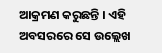ଆକ୍ରମଣ କରୁଛନ୍ତି । ଏହି ଅବସରରେ ସେ ଉଲ୍ଲେଖ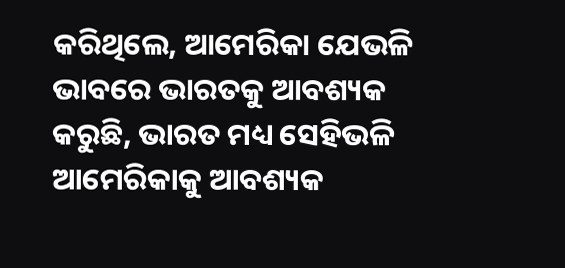କରିଥିଲେ, ଆମେରିକା ଯେଭଳି ଭାବରେ ଭାରତକୁ ଆବଶ୍ୟକ କରୁଛି, ଭାରତ ମଧ୍ୟ ସେହିଭଳି ଆମେରିକାକୁ ଆବଶ୍ୟକ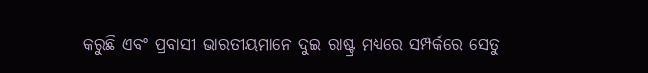କରୁଛି ଏବଂ ପ୍ରବାସୀ ଭାରତୀୟମାନେ ଦୁଇ ରାଷ୍ଟ୍ର ମଧ୍ୟରେ ସମ୍ପର୍କରେ ସେତୁ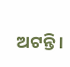ଅଟନ୍ତି ।